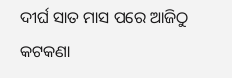ଦୀର୍ଘ ସାତ ମାସ ପରେ ଆଜିଠୁ କଟକଣା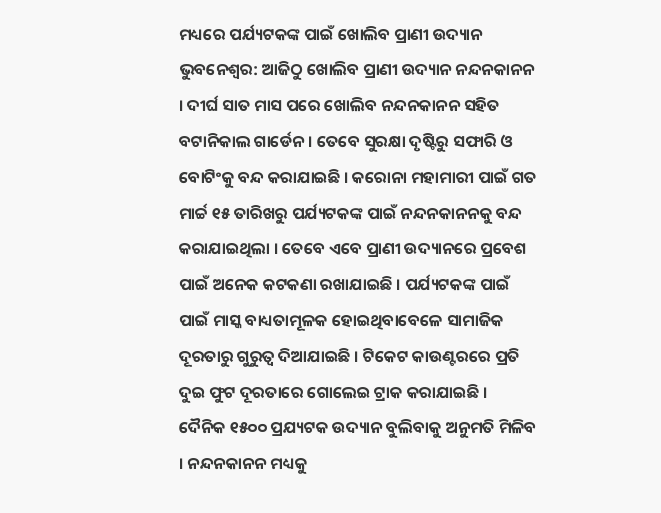ମଧ୍ୟରେ ପର୍ଯ୍ୟଟକଙ୍କ ପାଇଁ ଖୋଲିବ ପ୍ରାଣୀ ଉଦ୍ୟାନ
ଭୁବନେଶ୍ୱର: ଆଜିଠୁ ଖୋଲିବ ପ୍ରାଣୀ ଉଦ୍ୟାନ ନନ୍ଦନକାନନ । ଦୀର୍ଘ ସାତ ମାସ ପରେ ଖୋଲିବ ନନ୍ଦନକାନନ ସହିତ ବଟାନିକାଲ ଗାର୍ଡେନ । ତେବେ ସୁରକ୍ଷା ଦୃଷ୍ଟିରୁ ସଫାରି ଓ ବୋଟିଂକୁ ବନ୍ଦ କରାଯାଇଛି । କରୋନା ମହାମାରୀ ପାଇଁ ଗତ ମାର୍ଚ୍ଚ ୧୫ ତାରିଖରୁ ପର୍ଯ୍ୟଟକଙ୍କ ପାଇଁ ନନ୍ଦନକାନନକୁ ବନ୍ଦ କରାଯାଇଥିଲା । ତେବେ ଏବେ ପ୍ରାଣୀ ଉଦ୍ୟାନରେ ପ୍ରବେଶ ପାଇଁ ଅନେକ କଟକଣା ରଖାଯାଇଛି । ପର୍ଯ୍ୟଟକଙ୍କ ପାଇଁ ପାଇଁ ମାସ୍କ ବାଧ୍ୟତାମୂଳକ ହୋଇଥିବାବେଳେ ସାମାଜିକ ଦୂରତାରୁ ଗୁରୁତ୍ୱ ଦିଆଯାଇଛି । ଟିକେଟ କାଉଣ୍ଟରରେ ପ୍ରତି ଦୁଇ ଫୁଟ ଦୂରତାରେ ଗୋଲେଇ ଟ୍ରାକ କରାଯାଇଛି ।
ଦୈନିକ ୧୫୦୦ ପ୍ରଯ୍ୟଟକ ଉଦ୍ୟାନ ବୁଲିବାକୁ ଅନୁମତି ମିଳିବ । ନନ୍ଦନକାନନ ମଧ୍ୟକୁ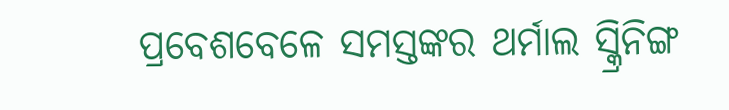ପ୍ରବେଶବେଳେ ସମସ୍ତଙ୍କର ଥର୍ମାଲ ସ୍କ୍ରିନିଙ୍ଗ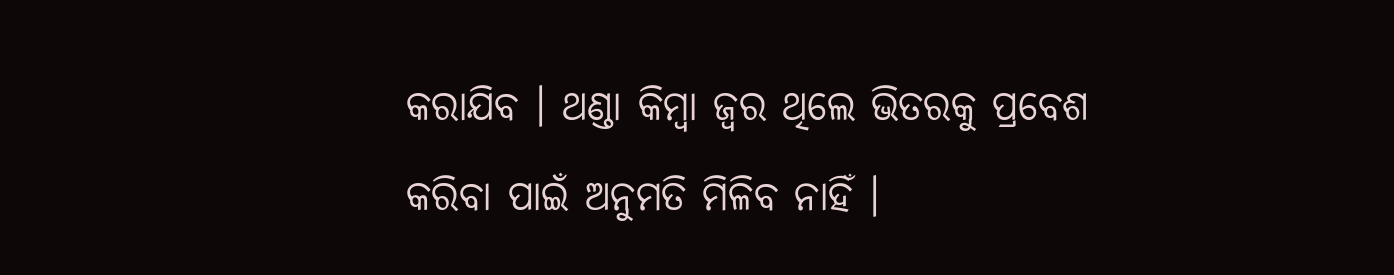କରାଯିବ । ଥଣ୍ଡା କିମ୍ବା ଜ୍ୱର ଥିଲେ ଭିତରକୁ ପ୍ରବେଶ କରିବା ପାଇଁ ଅନୁମତି ମିଳିବ ନାହିଁ ।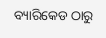ବ୍ୟାରିକେଡ ଠାରୁ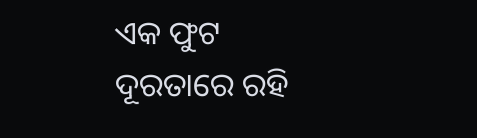ଏକ ଫୁଟ ଦୂରତାରେ ରହି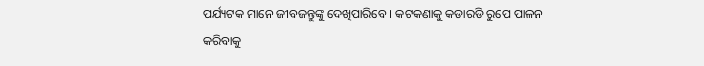ପର୍ଯ୍ୟଟକ ମାନେ ଜୀବଜନ୍ତୁଙ୍କୁ ଦେଖିପାରିବେ । କଟକଣାକୁ କଡାରଡି ରୁପେ ପାଳନ କରିବାକୁ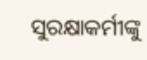ସୁରକ୍ଷାକର୍ମୀଙ୍କୁ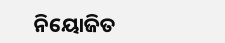ନିୟୋଜିତ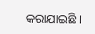କରାଯାଇଛି ।